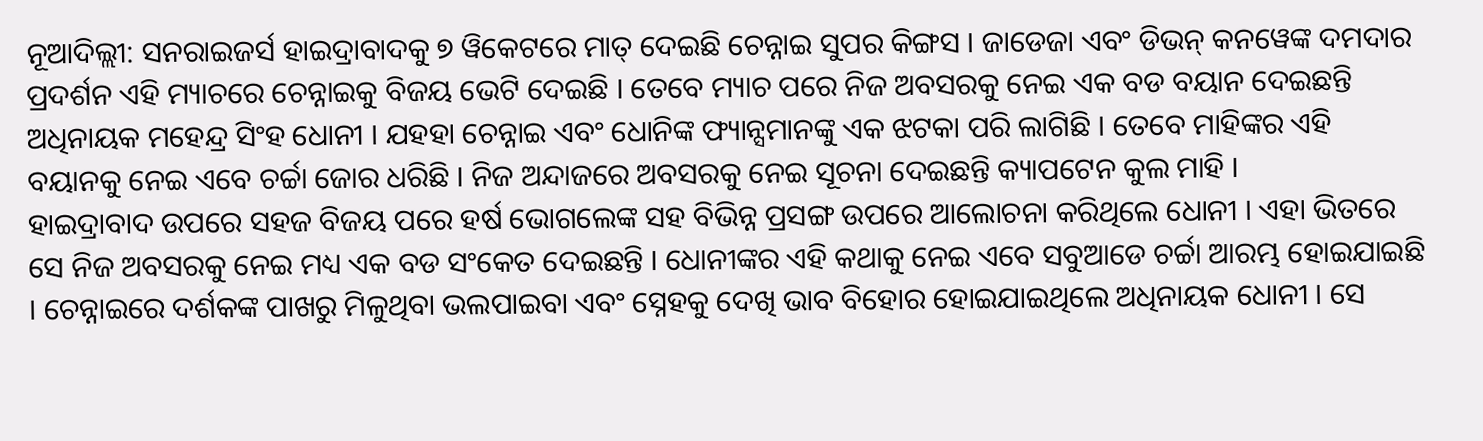ନୂଆଦିଲ୍ଲୀ: ସନରାଇଜର୍ସ ହାଇଦ୍ରାବାଦକୁ ୭ ୱିକେଟରେ ମାତ୍ ଦେଇଛି ଚେନ୍ନାଇ ସୁପର କିଙ୍ଗସ । ଜାଡେଜା ଏବଂ ଡିଭନ୍ କନୱେଙ୍କ ଦମଦାର ପ୍ରଦର୍ଶନ ଏହି ମ୍ୟାଚରେ ଚେନ୍ନାଇକୁ ବିଜୟ ଭେଟି ଦେଇଛି । ତେବେ ମ୍ୟାଚ ପରେ ନିଜ ଅବସରକୁ ନେଇ ଏକ ବଡ ବୟାନ ଦେଇଛନ୍ତି ଅଧିନାୟକ ମହେନ୍ଦ୍ର ସିଂହ ଧୋନୀ । ଯହହା ଚେନ୍ନାଇ ଏବଂ ଧୋନିଙ୍କ ଫ୍ୟାନ୍ସମାନଙ୍କୁ ଏକ ଝଟକା ପରି ଲାଗିଛି । ତେବେ ମାହିଙ୍କର ଏହି ବୟାନକୁ ନେଇ ଏବେ ଚର୍ଚ୍ଚା ଜୋର ଧରିଛି । ନିଜ ଅନ୍ଦାଜରେ ଅବସରକୁ ନେଇ ସୂଚନା ଦେଇଛନ୍ତି କ୍ୟାପଟେନ କୁଲ ମାହି ।
ହାଇଦ୍ରାବାଦ ଉପରେ ସହଜ ବିଜୟ ପରେ ହର୍ଷ ଭୋଗଲେଙ୍କ ସହ ବିଭିନ୍ନ ପ୍ରସଙ୍ଗ ଉପରେ ଆଲୋଚନା କରିଥିଲେ ଧୋନୀ । ଏହା ଭିତରେ ସେ ନିଜ ଅବସରକୁ ନେଇ ମଧ୍ୟ ଏକ ବଡ ସଂକେତ ଦେଇଛନ୍ତି । ଧୋନୀଙ୍କର ଏହି କଥାକୁ ନେଇ ଏବେ ସବୁଆଡେ ଚର୍ଚ୍ଚା ଆରମ୍ଭ ହୋଇଯାଇଛି । ଚେନ୍ନାଇରେ ଦର୍ଶକଙ୍କ ପାଖରୁ ମିଳୁଥିବା ଭଲପାଇବା ଏବଂ ସ୍ନେହକୁ ଦେଖି ଭାବ ବିହୋର ହୋଇଯାଇଥିଲେ ଅଧିନାୟକ ଧୋନୀ । ସେ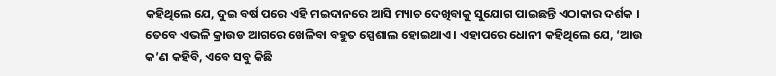କହିଥିଲେ ଯେ, ଦୁଇ ବର୍ଷ ପରେ ଏହି ମଇଦାନରେ ଆସି ମ୍ୟାଚ ଦେଖିବାକୁ ସୁଯୋଗ ପାଇଛନ୍ତି ଏଠାକାର ଦର୍ଶକ । ତେବେ ଏଭଳି କ୍ରାଉଡ ଆଗରେ ଖେଳିବା ବହୁତ ସ୍ପେଶାଲ ହୋଇଥାଏ । ଏହାପରେ ଧୋନୀ କହିଥିଲେ ଯେ, ‘ଆଉ କ’ଣ କହିବି, ଏବେ ସବୁ କିଛି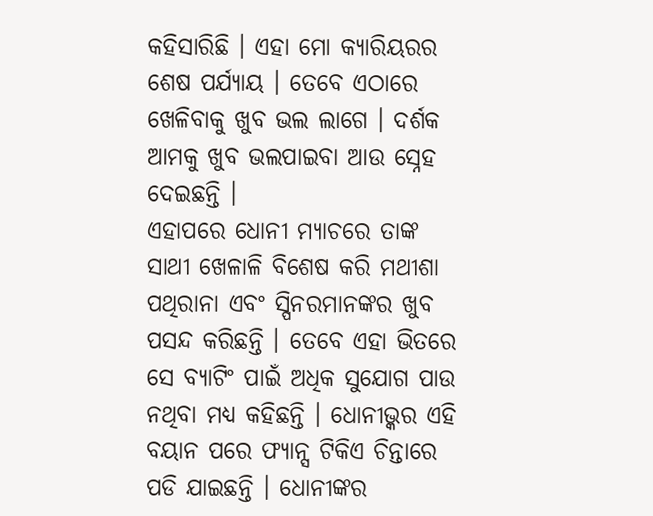କହିସାରିଛି । ଏହା ମୋ କ୍ୟାରିୟରର ଶେଷ ପର୍ଯ୍ୟାୟ । ତେବେ ଏଠାରେ ଖେଳିବାକୁ ଖୁବ ଭଲ ଲାଗେ । ଦର୍ଶକ ଆମକୁ ଖୁବ ଭଲପାଇବା ଆଉ ସ୍ନେହ ଦେଇଛନ୍ତି ।
ଏହାପରେ ଧୋନୀ ମ୍ୟାଚରେ ତାଙ୍କ ସାଥୀ ଖେଳାଳି ବିଶେଷ କରି ମଥୀଶା ପଥିରାନା ଏବଂ ସ୍ପିନରମାନଙ୍କର ଖୁବ ପସନ୍ଦ କରିଛନ୍ତି । ତେବେ ଏହା ଭିତରେ ସେ ବ୍ୟାଟିଂ ପାଇଁ ଅଧିକ ସୁଯୋଗ ପାଉ ନଥିବା ମଧ୍ୟ କହିଛନ୍ତି । ଧୋନୀଭ୍କର ଏହି ବୟାନ ପରେ ଫ୍ୟାନ୍ସ ଟିକିଏ ଚିନ୍ତାରେ ପଡି ଯାଇଛନ୍ତି । ଧୋନୀଙ୍କର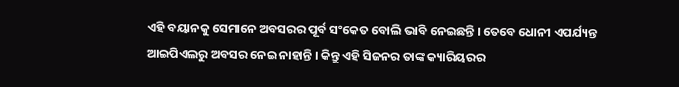ଏହି ବୟାନକୁ ସେମାନେ ଅବସରର ପୂର୍ବ ସଂକେତ ବୋଲି ଭାବି ନେଇଛନ୍ତି । ତେବେ ଧୋନୀ ଏପର୍ଯ୍ୟନ୍ତ ଆଇପିଏଲରୁ ଅବସର ନେଇ ନାହାନ୍ତି । କିନ୍ତୁ ଏହି ସିଜନର ତାଙ୍କ କ୍ୟାରିୟରର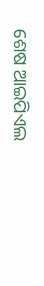ଶେଷ ଆଇପିଏଲ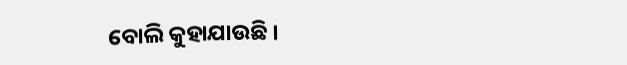ବୋଲି କୁହାଯାଉଛି ।